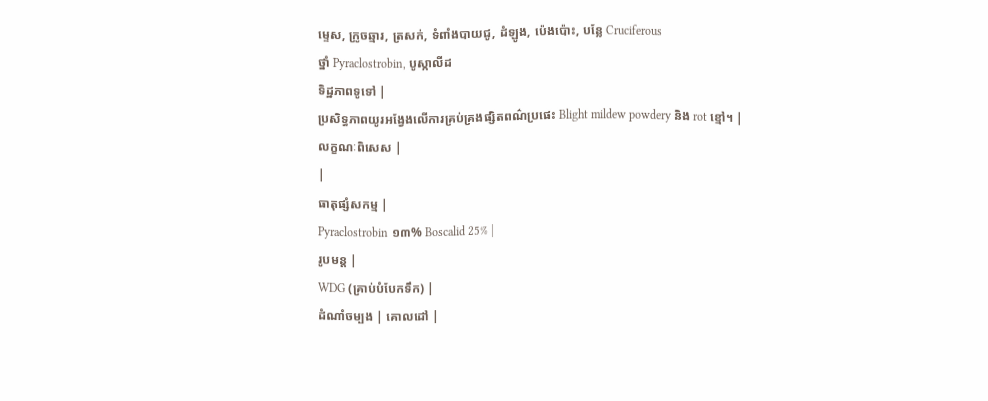ម្ទេស, ក្រូចឆ្មារ, ត្រសក់, ទំពាំងបាយជូ, ដំឡូង, ប៉េងប៉ោះ, បន្លែ Cruciferous
ថ្នាំ Pyraclostrobin, បូស្កាលីដ
ទិដ្ឋភាពទូទៅ |
ប្រសិទ្ធភាពយូរអង្វែងលើការគ្រប់គ្រងផ្សិតពណ៌ប្រផេះ Blight mildew powdery និង rot ខ្មៅ។ |
លក្ខណៈពិសេស |
|
ធាតុផ្សំសកម្ម |
Pyraclostrobin ១៣% Boscalid 25% |
រូបមន្ត |
WDG (គ្រាប់បំបែកទឹក) |
ដំណាំចម្បង | គោលដៅ |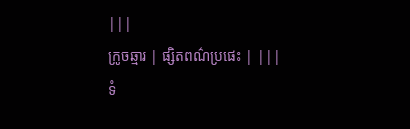|||
ក្រូចឆ្មារ | ផ្សិតពណ៌ប្រផេះ | |||
ទំ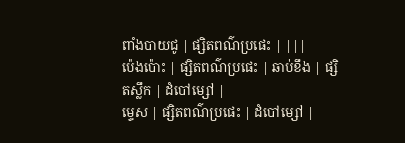ពាំងបាយជូ | ផ្សិតពណ៌ប្រផេះ | |||
ប៉េងប៉ោះ | ផ្សិតពណ៌ប្រផេះ | ឆាប់ខឹង | ផ្សិតស្លឹក | ដំបៅម្សៅ |
ម្ទេស | ផ្សិតពណ៌ប្រផេះ | ដំបៅម្សៅ |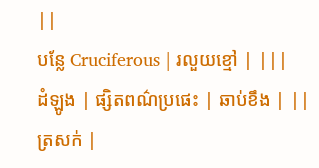||
បន្លែ Cruciferous | រលួយខ្មៅ | |||
ដំឡូង | ផ្សិតពណ៌ប្រផេះ | ឆាប់ខឹង | ||
ត្រសក់ |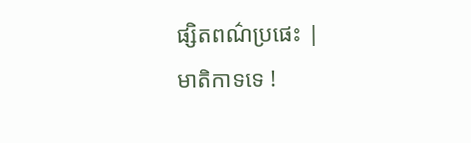ផ្សិតពណ៌ប្រផេះ |
មាតិកាទទេ !